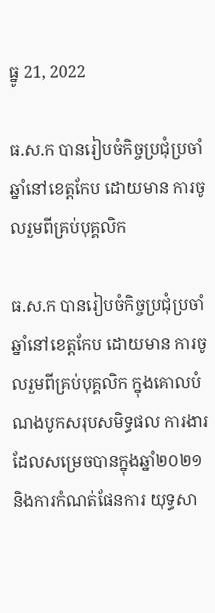ធ្នូ 21, 2022

ធ.ស.ក បានរៀបចំកិច្ចប្រជុំប្រចាំឆ្នាំនៅខេត្តកែប ដោយមាន ការចូលរួមពីគ្រប់បុគ្គលិក

ធ.ស.ក បានរៀបចំកិច្ចប្រជុំប្រចាំឆ្នាំនៅខេត្តកែប ដោយមាន ការចូលរួមពីគ្រប់បុគ្គលិក ក្នុងគោលបំណងបូកសរុបសមិទ្ធផល ការងារដែលសម្រេចបានក្នុងឆ្នាំ២០២១ និងការកំណត់ផែនការ យុទ្ធសា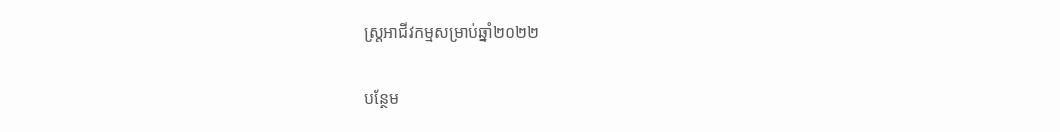ស្ត្រអាជីវកម្មសម្រាប់ឆ្នាំ២០២២

បន្ថែម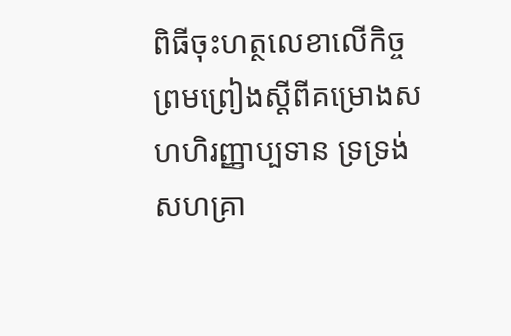ពិធីចុះហត្ថលេខាលើកិច្ចព្រមព្រៀងស្ដីពីគម្រោងសហហិរញ្ញាប្បទាន ទ្រទ្រង់សហគ្រា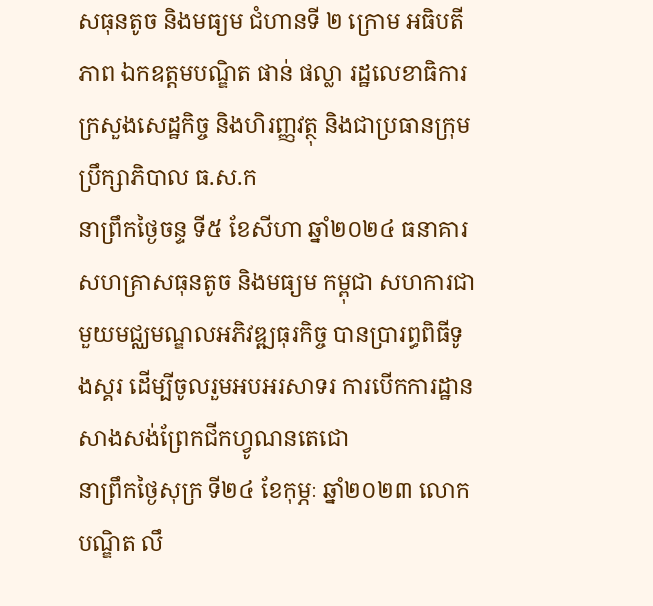សធុនតូច និងមធ្យម ជំហានទី ២ ក្រោម អធិបតីភាព ឯកឧត្តមបណ្ឌិត ផាន់ ផល្លា រដ្ឋលេខាធិការ ក្រសួងសេដ្ឋកិច្ច និងហិរញ្ញវត្ថុ និងជាប្រធានក្រុមប្រឹក្សាភិបាល ធ.ស.ក
នាព្រឹកថ្ងៃចន្ទ ទី៥ ខែសីហា ឆ្នាំ២០២៤ ធនាគារសហគ្រាសធុនតូច និងមធ្យម កម្ពុជា សហការជាមួយមជ្ឈមណ្ឌលអភិវឌ្ឍធុរកិច្ច បានប្រារព្ធពិធីទូងស្គរ ដើម្បីចូលរួមអបអរសាទរ ការបើកការដ្ឋានសាងសង់ព្រែកជីកហ្វូណនតេជោ
នាព្រឹកថ្ងៃសុក្រ ទី២៤ ខែកុម្ភៈ ឆ្នាំ២០២៣ លោកបណ្ឌិត លឹ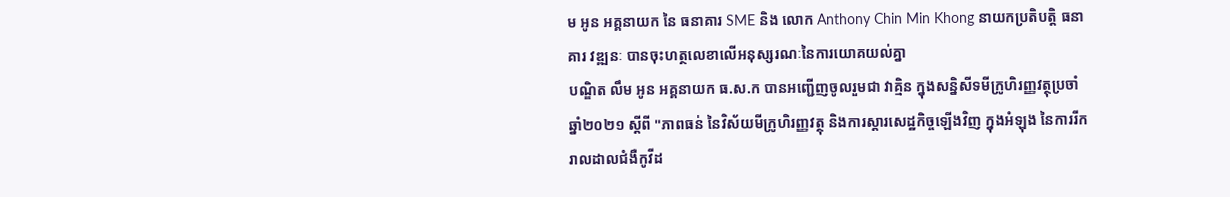ម អូន អគ្គនាយក នៃ ធនាគារ SME និង លោក Anthony Chin Min Khong នាយកប្រតិបត្តិ ធនាគារ វឌ្ឍនៈ បានចុះហត្ថលេខាលើអនុស្សរណៈនៃការយោគយល់គ្នា
បណ្ឌិត លឹម អូន អគ្គនាយក ធ.ស.ក បានអញ្ជើញចូលរួមជា វាគ្មិន ក្នុងសន្និសីទមីក្រូហិរញ្ញវត្ថុប្រចាំឆ្នាំ២០២១ ស្តីពី "ភាពធន់ នៃវិស័យមីក្រូហិរញ្ញវត្ថុ និងការស្តារសេដ្ឋកិច្ចឡើងវិញ ក្នុងអំឡុង នៃការរីករាលដាលជំងឺកូវីដ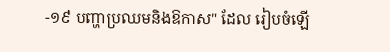-១៩ បញ្ហាប្រឈមនិងឱកាស" ដែល រៀបចំឡើ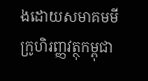ងដោយសមាគមមីក្រូហិរញ្ញវត្ថុកម្ពុជា